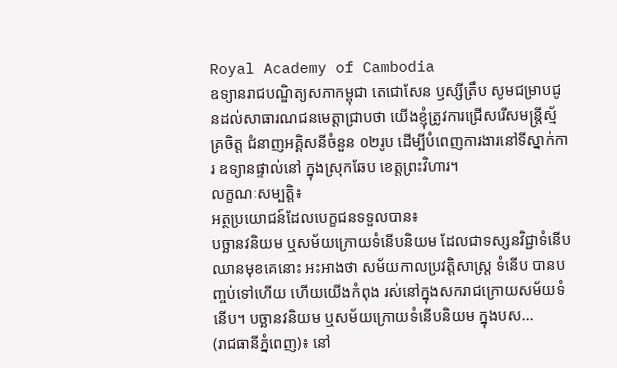Royal Academy of Cambodia
ឧទ្យានរាជបណ្ឌិត្យសភាកម្ពុជា តេជោសែន ឫស្សីត្រឹប សូមជម្រាបជូនដល់សាធារណជនមេត្តាជ្រាបថា យើងខ្ញុំត្រូវការជ្រើសរើសមន្ត្រីស្ម័គ្រចិត្ត ជំនាញអគ្គិសនីចំនួន ០២រូប ដើម្បីបំពេញការងារនៅទីស្នាក់ការ ឧទ្យានផ្ទាល់នៅ ក្នុងស្រុកឆែប ខេត្តព្រះវិហារ។
លក្ខណៈសម្បត្តិ៖
អត្ថប្រយោជន៍ដែលបេក្ខជនទទួលបាន៖
បច្ឆានវនិយម ឬសម័យក្រោយទំនើបនិយម ដែលជាទស្សនវិជ្ជាទំនើបឈានមុខគេនោះ អះអាងថា សម័យកាលប្រវត្ដិសាស្ដ្រ ទំនើប បានបញ្ចប់ទៅហើយ ហើយយើងកំពុង រស់នៅក្នុងសករាជក្រោយសម័យទំនើប។ បច្ឆានវនិយម ឬសម័យក្រោយទំនើបនិយម ក្នុងបស...
(រាជធានីភ្នំពេញ)៖ នៅ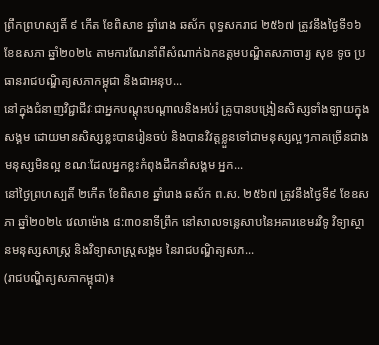ព្រឹកព្រហស្បតិ៍ ៩ កើត ខែពិសាខ ឆ្នាំរោង ឆស័ក ពុទ្ធសករាជ ២៥៦៧ ត្រូវនឹងថ្ងៃទី១៦ ខែឧសភា ឆ្នាំ២០២៤ តាមការណែនាំពីសំណាក់ឯកឧត្ដមបណ្ឌិតសភាចារ្យ សុខ ទូច ប្រធានរាជបណ្ឌិត្យសភាកម្ពុជា និងជាអនុប...
នៅក្នុងជំនាញវិជ្ជាជីវៈជាអ្នកបណ្ដុះបណ្ដាលនិងអប់រំ គ្រូបានបង្រៀនសិស្សទាំងឡាយក្នុងសង្គម ដោយមានសិស្សខ្លះបានរៀនចប់ និងបានវិវត្តខ្លួនទៅជាមនុស្សល្អៗភាគច្រើនជាងមនុស្សមិនល្អ ខណៈដែលអ្នកខ្លះកំពុងដឹកនាំសង្គម អ្នក...
នៅថ្ងៃព្រហស្បតិ៍ ២កើត ខែពិសាខ ឆ្នាំរោង ឆស័ក ព.ស. ២៥៦៧ ត្រូវនឹងថ្ងៃទី៩ ខែឧសភា ឆ្នាំ២០២៤ វេលាម៉ោង ៨:៣០នាទីព្រឹក នៅសាលទន្លេសាបនៃអគារខេមរវិទូ វិទ្យាស្ថានមនុស្សសាស្រ្ត និងវិទ្យាសាស្រ្តសង្គម នៃរាជបណ្ឌិត្យសភ...
(រាជបណ្ឌិត្យសភាកម្ពុជា)៖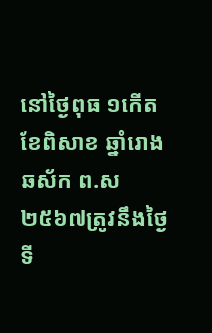នៅថ្ងៃពុធ ១កើត ខែពិសាខ ឆ្នាំរោង ឆស័ក ព.ស២៥៦៧ត្រូវនឹងថ្ងៃទី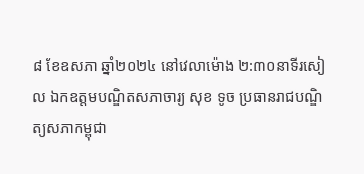៨ ខែឧសភា ឆ្នាំ២០២៤ នៅវេលាម៉ោង ២:៣០នាទីរសៀល ឯកឧត្តមបណ្ឌិតសភាចារ្យ សុខ ទូច ប្រធានរាជបណ្ឌិត្យសភាកម្ពុជា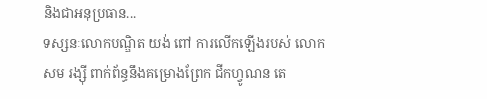និងជាអនុប្រធាន...
ទស្សនៈលោកបណ្ឌិត យង់ ពៅ ការលើកឡើងរបស់ លោក សម រង្ស៊ី ពាក់ព័ន្ធនឹងគម្រោងព្រែក ជីកហ្វូណន តេ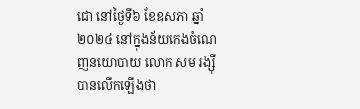ជោ នៅថ្ងៃទី៦ ខែឧសភា ឆ្នាំ២០២៤ នៅក្នុងន័យកេងចំណេញនយោបាយ លោក សម រង្ស៊ី បានលើកឡើងថា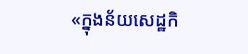«ក្នុងន័យសេដ្ឋកិ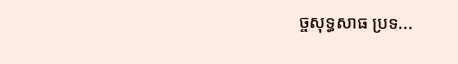ច្ចសុទ្ធសាធ ប្រទ...